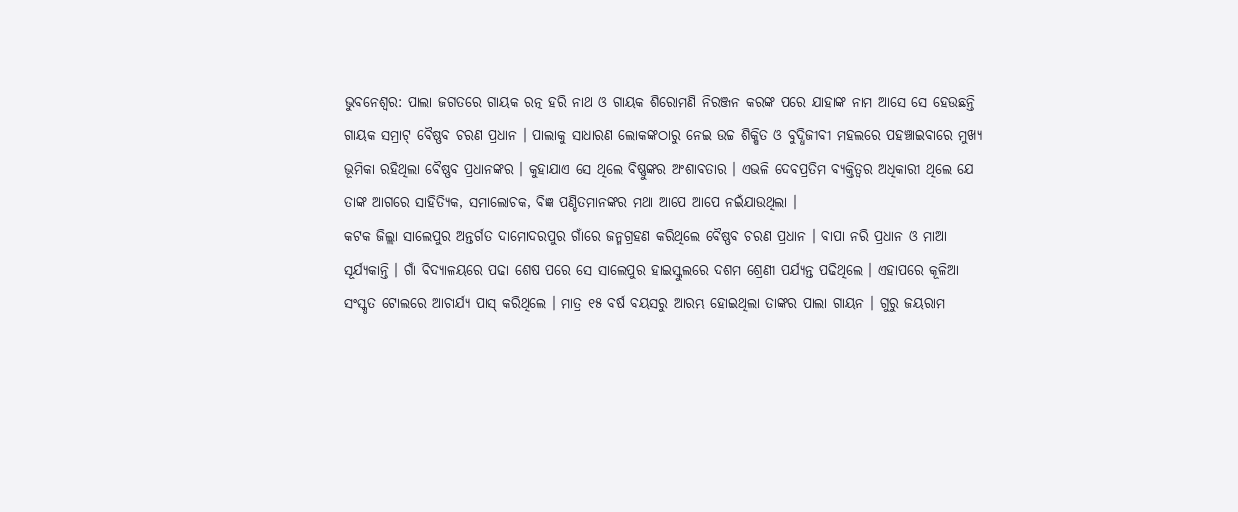ଭୁବନେଶ୍ୱର: ପାଲା ଜଗତରେ ଗାୟକ ରତ୍ନ ହରି ନାଥ ଓ ଗାୟକ ଶିରୋମଣି ନିରଞ୍ଜନ କରଙ୍କ ପରେ ଯାହାଙ୍କ ନାମ ଆସେ ସେ ହେଉଛନ୍ତି ଗାୟକ ସମ୍ରାଟ୍ ବୈଷ୍ଣବ ଚରଣ ପ୍ରଧାନ । ପାଲାକୁ ସାଧାରଣ ଲୋକଙ୍କଠାରୁ ନେଇ ଉଚ୍ଚ ଶିକ୍ଷିତ ଓ ବୁଦ୍ଧିଜୀବୀ ମହଲରେ ପହଞ୍ଚାଇବାରେ ମୁଖ୍ୟ ଭୂମିକା ରହିଥିଲା ବୈଷ୍ଣବ ପ୍ରଧାନଙ୍କର । କୁହାଯାଏ ସେ ଥିଲେ ବିଷ୍ଣୁଙ୍କର ଅଂଶାବତାର । ଏଭଳି ଦେବପ୍ରତିମ ବ୍ୟକ୍ତିତ୍ୱର ଅଧିକାରୀ ଥିଲେ ଯେ ତାଙ୍କ ଆଗରେ ସାହିତ୍ୟିକ, ସମାଲୋଚକ, ବିଜ୍ଞ ପଣ୍ଡିତମାନଙ୍କର ମଥା ଆପେ ଆପେ ନଇଁଯାଉଥିଲା ।
କଟକ ଜିଲ୍ଲା ସାଲେପୁର ଅନ୍ତର୍ଗତ ଦାମୋଦରପୁର ଗାଁରେ ଜନ୍ମଗ୍ରହଣ କରିଥିଲେ ବୈଷ୍ଣବ ଚରଣ ପ୍ରଧାନ । ବାପା ନରି ପ୍ରଧାନ ଓ ମାଆ ସୂର୍ଯ୍ୟକାନ୍ତି । ଗାଁ ବିଦ୍ୟାଳୟରେ ପଢା ଶେଷ ପରେ ସେ ସାଲେପୁର ହାଇସ୍କୁଲରେ ଦଶମ ଶ୍ରେଣୀ ପର୍ଯ୍ୟନ୍ତ ପଢିଥିଲେ । ଏହାପରେ କୂଳିଆ ସଂସ୍କୃତ ଟୋଲରେ ଆଚାର୍ଯ୍ୟ ପାସ୍ କରିଥିଲେ । ମାତ୍ର ୧୫ ବର୍ଷ ବୟସରୁ ଆରମ୍ଭ ହୋଇଥିଲା ତାଙ୍କର ପାଲା ଗାୟନ । ଗୁରୁ ଜୟରାମ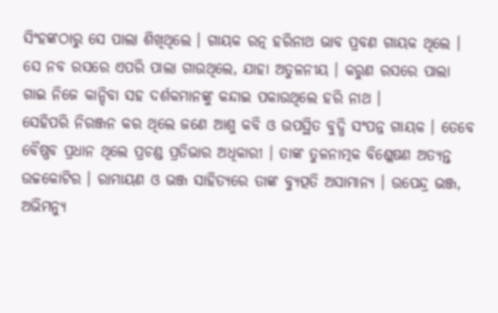ସିଂହଙ୍କଠାରୁ ସେ ପାଲା ଶିଖିଥିଲେ । ଗାୟକ ରତ୍ନ ହରିନାଥ ଭାବ ପ୍ରବଣ ଗାୟକ ଥିଲେ । ସେ ନବ ରସରେ ଏପରି ପାଲା ଗାଉଥିଲେ, ଯାହା ଅତୁଳନୀୟ । କରୁଣ ରସରେ ପାଲା ଗାଇ ନିଜେ କାନ୍ଦିବା ସହ ଦର୍ଶକମାନଙ୍କୁ କନ୍ଦାଇ ପକାଉଥିଲେ ହରି ନାଥ ।
ସେହିପରି ନିରଞ୍ଜନ କର ଥିଲେ ଜଣେ ଆଶୁ କବି ଓ ଉପସ୍ଥିତ ବୁଦ୍ଧି ସଂପନ୍ନ ଗାୟକ । ତେବେ ବୈଷ୍ଣବ ପ୍ରଧାନ ଥିଲେ ପ୍ରଚଣ୍ଡ ପ୍ରତିଭାର ଅଧିକାରୀ । ତାଙ୍କ ତୁଳନାତ୍ମକ ବିଶ୍ଳେଷଣ ଅତ୍ୟନ୍ତ ଉଚ୍ଚକୋଟିର । ରାମାୟଣ ଓ ଭଞ୍ଜ ସାହିତ୍ୟରେ ତାଙ୍କ ବ୍ୟୁତ୍ପତି ଅସାମାନ୍ୟ । ଉପେନ୍ଦ୍ର ଭଞ୍ଜ, ଅଭିମନ୍ୟୁ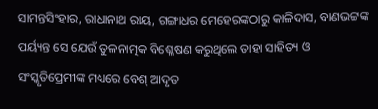ସାମନ୍ତସିଂହାର, ରାଧାନାଥ ରାୟ, ଗଙ୍ଗାଧର ମେହେରଙ୍କଠାରୁ କାଳିଦାସ, ବାଣଭଟ୍ଟଙ୍କ ପର୍ୟ୍ୟନ୍ତ ସେ ଯେଉଁ ତୁଳନାତ୍ମକ ବିଶ୍ଳେଷଣ କରୁଥିଲେ ତାହା ସାହିତ୍ୟ ଓ ସଂସ୍କୃତିପ୍ରେମୀଙ୍କ ମଧ୍ୟରେ ବେଶ୍ ଆଦୃତ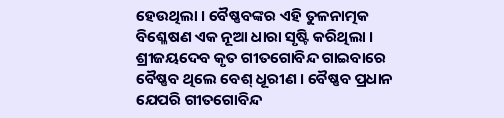ହେଉଥିଲା । ବୈଷ୍ଣବଙ୍କର ଏହି ତୁଳନାତ୍ମକ ବିଶ୍ଳେଷଣ ଏକ ନୂଆ ଧାରା ସୃଷ୍ଟି କରିଥିଲା । ଶ୍ରୀଜୟଦେବ କୃତ ଗୀତଗୋବିନ୍ଦ ଗାଇବାରେ ବୈଷ୍ଣବ ଥିଲେ ବେଶ୍ ଧୂରୀଣ । ବୈଷ୍ଣବ ପ୍ରଧାନ ଯେପରି ଗୀତଗୋବିନ୍ଦ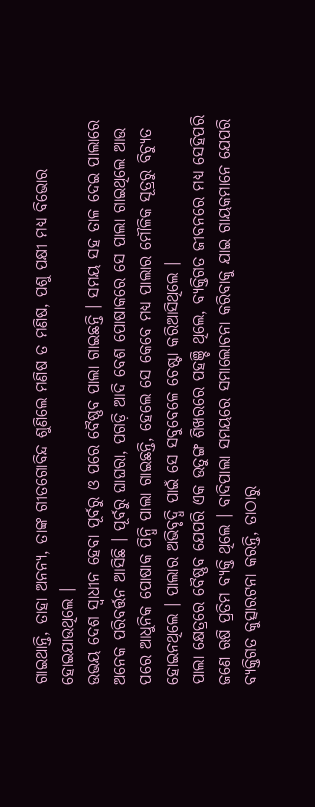ଗାଇଥାନ୍ତି, ତାହା ଅନନ୍ୟ, ତାଙ୍କ ଗୀତଗୋବିନ୍ଦ ଶୁଣିଲେ ମଣିଷ ତ ମଣିଷ, ପଶୁ ପକ୍ଷୀ ମଧ୍ୟ ବିଭୋର ହୋଇଯାଉଥିଲେ ।
ଉଭୟ ଦେଶ ସ୍ୱାଧୀନ ହେବା ପୂର୍ବରୁ ଓ ପରେ ବୈଷ୍ଣବ ପାଲା ଗାଇଛନ୍ତି । ସମୟ ସହ ତାଳ ଦେଇ ପାଲାରେ ଅନେକ ପରିବର୍ତ୍ତନ ଆସିଛି । ପୂର୍ବରୁ ଘାଘରା, ପଗଡ଼ି ଆଦି ବେଶ ପୋଷାକରେ ସେ ପାଲା ଗାଇଥିଲେ ଆଉ ପରେ ଆଧୁନିକ ପୋଷାକ ପିନ୍ଧି ପାଲା ଗାଇଛନ୍ତି, ହେଲେ ସେ କେବେ ମଧ୍ୟ ପାଲାର ମୌଳିକ ସୂତ୍ରରୁ ବିଚ୍ୟୁତ ହୋଇନଥିଲେ । ପାଲାର ଅଭିବୃଦ୍ଧି ପାଇଁ ସେ ସବୁବେଳେ ଚେଷ୍ଟା କରିଆସିଥିଲେ ।
ପାଲା କ୍ଷେତ୍ରରେ ବୈଷ୍ଣବ ଯେପରି ଏକ ଉତୁଙ୍ଗ ଶିଖରରେ ପହଞ୍ଚି ଥିଲେ, ବ୍ୟକ୍ତିଗତ ଜୀବନରେ ମଧ୍ୟ ସେହିପରି ଜଣେ ଋଷି ପ୍ରତିମ ବ୍ୟକ୍ତି ଥିଲେ । ବାଦିପାଲା ସମୟରେ ସମାଲୋଚନା କରିବାକୁ ଯାଇ ଗାୟକମାନେ ଯେପରି ବ୍ୟକ୍ତିଗତ କୁତ୍ସାରଟନା କରନ୍ତି, ତାଠାରୁ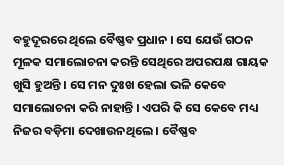ବହୁଦୂରରେ ଥିଲେ ବୈଷ୍ଣବ ପ୍ରଧାନ । ସେ ଯେଉଁ ଗଠନ ମୂଳକ ସମାଲୋଚନା କରନ୍ତି ସେଥିରେ ଅପରପକ୍ଷ ଗାୟକ ଖୁସି ହୁଅନ୍ତି । ସେ ମନ ଦୁଃଖ ହେଲା ଭଳି କେବେ ସମାଲୋଚନା କରି ନାହାନ୍ତି । ଏପରି କି ସେ କେବେ ମଧ୍ୟ ନିଜର ବଡ଼ିମା ଦେଖାଉନଥିଲେ । ବୈଷ୍ଣବ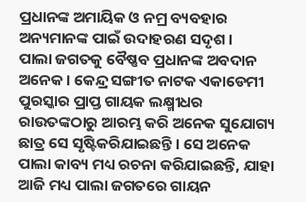ପ୍ରଧାନଙ୍କ ଅମାୟିକ ଓ ନମ୍ର ବ୍ୟବହାର ଅନ୍ୟମାନଙ୍କ ପାଇଁ ଉଦାହରଣ ସଦୃଶ ।
ପାଲା ଜଗତକୁ ବୈଷ୍ଣବ ପ୍ରଧାନଙ୍କ ଅବଦାନ ଅନେକ । କେନ୍ଦ୍ର ସଙ୍ଗୀତ ନାଟକ ଏକାଡେମୀ ପୁରସ୍କାର ପ୍ରାପ୍ତ ଗାୟକ ଲକ୍ଷ୍ମୀଧର ରାଉତଙ୍କଠାରୁ ଆରମ୍ଭ କରି ଅନେକ ସୁଯୋଗ୍ୟ ଛାତ୍ର ସେ ସୃଷ୍ଟିକରିଯାଇଛନ୍ତି । ସେ ଅନେକ ପାଲା କାବ୍ୟ ମଧ୍ୟ ରଚନା କରିଯାଇଛନ୍ତି, ଯାହା ଆଜି ମଧ୍ୟ ପାଲା ଜଗତରେ ଗାୟନ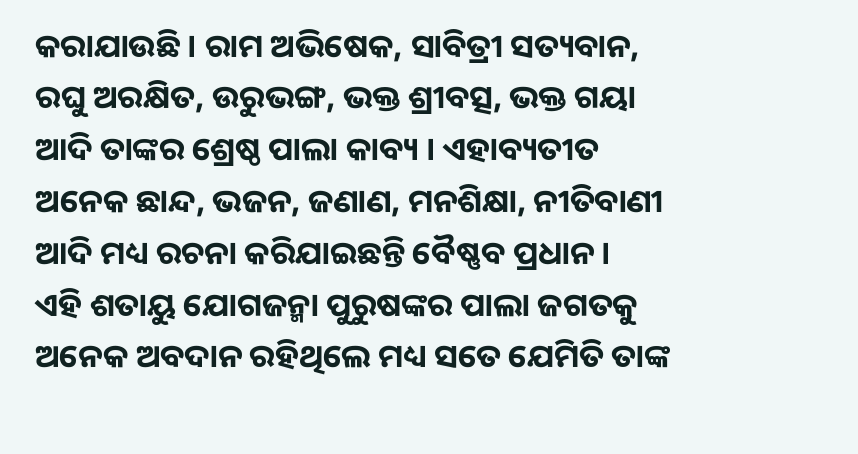କରାଯାଉଛି । ରାମ ଅଭିଷେକ, ସାବିତ୍ରୀ ସତ୍ୟବାନ, ରଘୁ ଅରକ୍ଷିତ, ଉରୁଭଙ୍ଗ, ଭକ୍ତ ଶ୍ରୀବତ୍ସ, ଭକ୍ତ ଗୟା ଆଦି ତାଙ୍କର ଶ୍ରେଷ୍ଠ ପାଲା କାବ୍ୟ । ଏହାବ୍ୟତୀତ ଅନେକ ଛାନ୍ଦ, ଭଜନ, ଜଣାଣ, ମନଶିକ୍ଷା, ନୀତିବାଣୀ ଆଦି ମଧ୍ୟ ରଚନା କରିଯାଇଛନ୍ତି ବୈଷ୍ଣବ ପ୍ରଧାନ ।
ଏହି ଶତାୟୁ ଯୋଗଜନ୍ମା ପୁରୁଷଙ୍କର ପାଲା ଜଗତକୁ ଅନେକ ଅବଦାନ ରହିଥିଲେ ମଧ୍ୟ ସତେ ଯେମିତି ତାଙ୍କ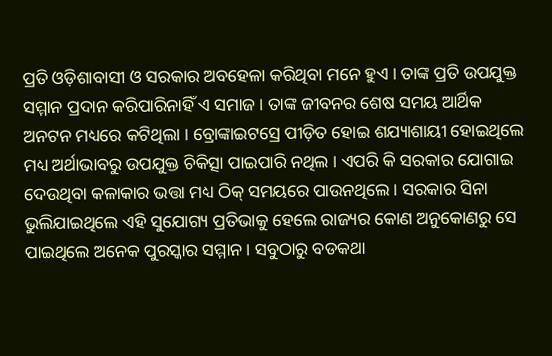ପ୍ରତି ଓଡ଼ିଶାବାସୀ ଓ ସରକାର ଅବହେଳା କରିଥିବା ମନେ ହୁଏ । ତାଙ୍କ ପ୍ରତି ଉପଯୁକ୍ତ ସମ୍ମାନ ପ୍ରଦାନ କରିପାରିନାହିଁ ଏ ସମାଜ । ତାଙ୍କ ଜୀବନର ଶେଷ ସମୟ ଆର୍ଥିକ ଅନଟନ ମଧ୍ୟରେ କଟିଥିଲା । ବ୍ରୋଙ୍କାଇଟସ୍ରେ ପୀଡ଼ିତ ହୋଇ ଶଯ୍ୟାଶାୟୀ ହୋଇଥିଲେ ମଧ୍ୟ ଅର୍ଥାଭାବରୁ ଉପଯୁକ୍ତ ଚିକିତ୍ସା ପାଇପାରି ନଥିଲ । ଏପରି କି ସରକାର ଯୋଗାଇ ଦେଉଥିବା କଳାକାର ଭତ୍ତା ମଧ୍ୟ ଠିକ୍ ସମୟରେ ପାଉନଥିଲେ । ସରକାର ସିନା ଭୁଲିଯାଇଥିଲେ ଏହି ସୁଯୋଗ୍ୟ ପ୍ରତିଭାକୁ ହେଲେ ରାଜ୍ୟର କୋଣ ଅନୁକୋଣରୁ ସେ ପାଇଥିଲେ ଅନେକ ପୁରସ୍କାର ସମ୍ମାନ । ସବୁଠାରୁ ବଡକଥା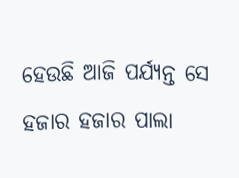ହେଉଛି ଆଜି ପର୍ଯ୍ୟନ୍ତ ସେ ହଜାର ହଜାର ପାଲା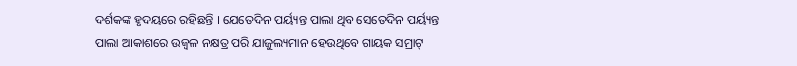ଦର୍ଶକଙ୍କ ହୃଦୟରେ ରହିଛନ୍ତି । ଯେତେଦିନ ପର୍ୟ୍ୟନ୍ତ ପାଲା ଥିବ ସେତେଦିନ ପର୍ୟ୍ୟନ୍ତ ପାଲା ଆକାଶରେ ଉଜ୍ୱଳ ନକ୍ଷତ୍ର ପରି ଯାଜୁଲ୍ୟମାନ ହେଉଥିବେ ଗାୟକ ସମ୍ରାଟ୍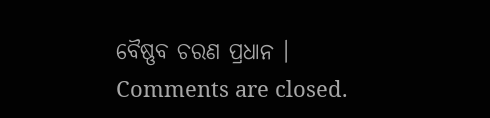ବୈଷ୍ଣବ ଚରଣ ପ୍ରଧାନ ।
Comments are closed.